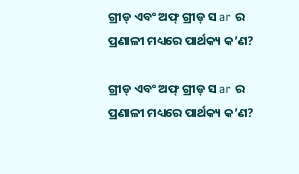ଗ୍ରୀଡ୍ ଏବଂ ଅଫ୍ ଗ୍ରୀଡ୍ ସ ar ର ପ୍ରଣାଳୀ ମଧ୍ୟରେ ପାର୍ଥକ୍ୟ କ’ଣ?

ଗ୍ରୀଡ୍ ଏବଂ ଅଫ୍ ଗ୍ରୀଡ୍ ସ ar ର ପ୍ରଣାଳୀ ମଧ୍ୟରେ ପାର୍ଥକ୍ୟ କ’ଣ?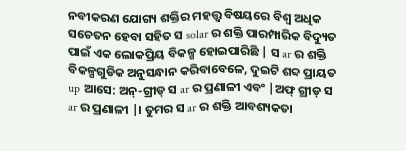ନବୀକରଣ ଯୋଗ୍ୟ ଶକ୍ତିର ମହତ୍ତ୍ୱ ବିଷୟରେ ବିଶ୍ୱ ଅଧିକ ସଚେତନ ହେବା ସହିତ ସ solar ର ଶକ୍ତି ପାରମ୍ପାରିକ ବିଦ୍ୟୁତ ପାଇଁ ଏକ ଲୋକପ୍ରିୟ ବିକଳ୍ପ ହୋଇପାରିଛି | ସ ar ର ଶକ୍ତି ବିକଳ୍ପଗୁଡିକ ଅନୁସନ୍ଧାନ କରିବାବେଳେ, ଦୁଇଟି ଶବ୍ଦ ପ୍ରାୟତ up ଆସେ: ଅନ୍-ଗ୍ରୀଡ୍ ସ ar ର ପ୍ରଣାଳୀ ଏବଂ |ଅଫ୍ ଗ୍ରୀଡ୍ ସ ar ର ପ୍ରଣାଳୀ |। ତୁମର ସ ar ର ଶକ୍ତି ଆବଶ୍ୟକତା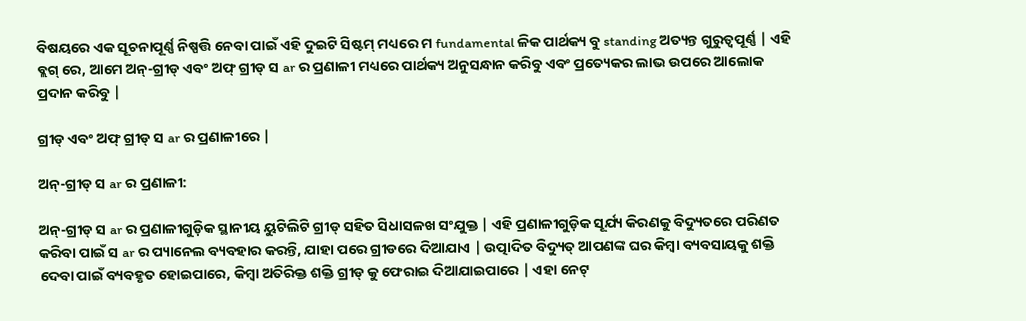ବିଷୟରେ ଏକ ସୂଚନାପୂର୍ଣ୍ଣ ନିଷ୍ପତ୍ତି ନେବା ପାଇଁ ଏହି ଦୁଇଟି ସିଷ୍ଟମ୍ ମଧ୍ୟରେ ମ fundamental ଳିକ ପାର୍ଥକ୍ୟ ବୁ standing ଅତ୍ୟନ୍ତ ଗୁରୁତ୍ୱପୂର୍ଣ୍ଣ | ଏହି ବ୍ଲଗ୍ ରେ, ଆମେ ଅନ୍-ଗ୍ରୀଡ୍ ଏବଂ ଅଫ୍ ଗ୍ରୀଡ୍ ସ ar ର ପ୍ରଣାଳୀ ମଧ୍ୟରେ ପାର୍ଥକ୍ୟ ଅନୁସନ୍ଧାନ କରିବୁ ଏବଂ ପ୍ରତ୍ୟେକର ଲାଭ ଉପରେ ଆଲୋକ ପ୍ରଦାନ କରିବୁ |

ଗ୍ରୀଡ୍ ଏବଂ ଅଫ୍ ଗ୍ରୀଡ୍ ସ ar ର ପ୍ରଣାଳୀରେ |

ଅନ୍-ଗ୍ରୀଡ୍ ସ ar ର ପ୍ରଣାଳୀ:

ଅନ୍-ଗ୍ରୀଡ୍ ସ ar ର ପ୍ରଣାଳୀଗୁଡ଼ିକ ସ୍ଥାନୀୟ ୟୁଟିଲିଟି ଗ୍ରୀଡ୍ ସହିତ ସିଧାସଳଖ ସଂଯୁକ୍ତ | ଏହି ପ୍ରଣାଳୀଗୁଡ଼ିକ ସୂର୍ଯ୍ୟ କିରଣକୁ ବିଦ୍ୟୁତରେ ପରିଣତ କରିବା ପାଇଁ ସ ar ର ପ୍ୟାନେଲ ବ୍ୟବହାର କରନ୍ତି, ଯାହା ପରେ ଗ୍ରୀଡରେ ଦିଆଯାଏ | ଉତ୍ପାଦିତ ବିଦ୍ୟୁତ୍ ଆପଣଙ୍କ ଘର କିମ୍ବା ବ୍ୟବସାୟକୁ ଶକ୍ତି ଦେବା ପାଇଁ ବ୍ୟବହୃତ ହୋଇପାରେ, କିମ୍ବା ଅତିରିକ୍ତ ଶକ୍ତି ଗ୍ରୀଡ୍ କୁ ଫେରାଇ ଦିଆଯାଇପାରେ | ଏହା ନେଟ୍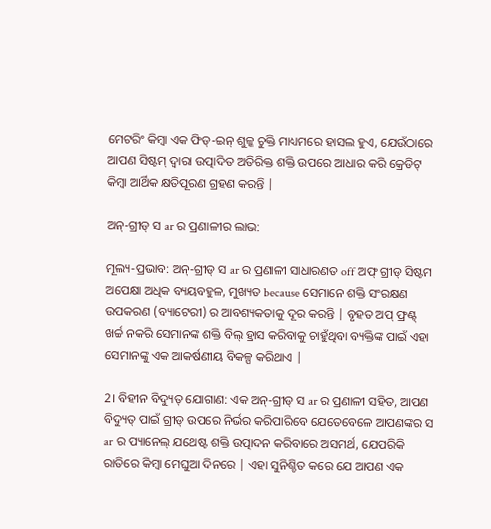ମେଟରିଂ କିମ୍ବା ଏକ ଫିଡ୍-ଇନ୍ ଶୁଳ୍କ ଚୁକ୍ତି ମାଧ୍ୟମରେ ହାସଲ ହୁଏ, ଯେଉଁଠାରେ ଆପଣ ସିଷ୍ଟମ୍ ଦ୍ୱାରା ଉତ୍ପାଦିତ ଅତିରିକ୍ତ ଶକ୍ତି ଉପରେ ଆଧାର କରି କ୍ରେଡିଟ୍ କିମ୍ବା ଆର୍ଥିକ କ୍ଷତିପୂରଣ ଗ୍ରହଣ କରନ୍ତି |

ଅନ୍-ଗ୍ରୀଡ୍ ସ ar ର ପ୍ରଣାଳୀର ଲାଭ:

ମୂଲ୍ୟ-ପ୍ରଭାବ: ଅନ୍-ଗ୍ରୀଡ୍ ସ ar ର ପ୍ରଣାଳୀ ସାଧାରଣତ off ଅଫ୍ ଗ୍ରୀଡ୍ ସିଷ୍ଟମ ଅପେକ୍ଷା ଅଧିକ ବ୍ୟୟବହୁଳ, ମୁଖ୍ୟତ because ସେମାନେ ଶକ୍ତି ସଂରକ୍ଷଣ ଉପକରଣ (ବ୍ୟାଟେରୀ) ର ଆବଶ୍ୟକତାକୁ ଦୂର କରନ୍ତି | ବୃହତ ଅପ୍ ଫ୍ରଣ୍ଟ୍ ଖର୍ଚ୍ଚ ନକରି ସେମାନଙ୍କ ଶକ୍ତି ବିଲ୍ ହ୍ରାସ କରିବାକୁ ଚାହୁଁଥିବା ବ୍ୟକ୍ତିଙ୍କ ପାଇଁ ଏହା ସେମାନଙ୍କୁ ଏକ ଆକର୍ଷଣୀୟ ବିକଳ୍ପ କରିଥାଏ |

2। ବିହୀନ ବିଦ୍ୟୁତ୍ ଯୋଗାଣ: ଏକ ଅନ୍-ଗ୍ରୀଡ୍ ସ ar ର ପ୍ରଣାଳୀ ସହିତ, ଆପଣ ବିଦ୍ୟୁତ୍ ପାଇଁ ଗ୍ରୀଡ୍ ଉପରେ ନିର୍ଭର କରିପାରିବେ ଯେତେବେଳେ ଆପଣଙ୍କର ସ ar ର ପ୍ୟାନେଲ୍ ଯଥେଷ୍ଟ ଶକ୍ତି ଉତ୍ପାଦନ କରିବାରେ ଅସମର୍ଥ, ଯେପରିକି ରାତିରେ କିମ୍ବା ମେଘୁଆ ଦିନରେ | ଏହା ସୁନିଶ୍ଚିତ କରେ ଯେ ଆପଣ ଏକ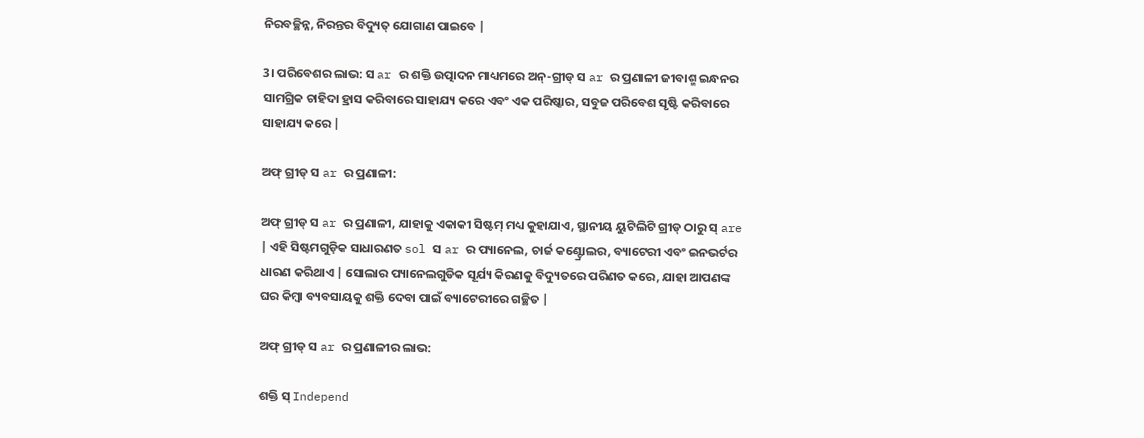ନିରବଚ୍ଛିନ୍ନ, ନିରନ୍ତର ବିଦ୍ୟୁତ୍ ଯୋଗାଣ ପାଇବେ |

3। ପରିବେଶର ଲାଭ: ସ ar ର ଶକ୍ତି ଉତ୍ପାଦନ ମାଧ୍ୟମରେ ଅନ୍-ଗ୍ରୀଡ୍ ସ ar ର ପ୍ରଣାଳୀ ଜୀବାଶ୍ମ ଇନ୍ଧନର ସାମଗ୍ରିକ ଚାହିଦା ହ୍ରାସ କରିବାରେ ସାହାଯ୍ୟ କରେ ଏବଂ ଏକ ପରିଷ୍କାର, ସବୁଜ ପରିବେଶ ସୃଷ୍ଟି କରିବାରେ ସାହାଯ୍ୟ କରେ |

ଅଫ୍ ଗ୍ରୀଡ୍ ସ ar ର ପ୍ରଣାଳୀ:

ଅଫ୍ ଗ୍ରୀଡ୍ ସ ar ର ପ୍ରଣାଳୀ, ଯାହାକୁ ଏକାକୀ ସିଷ୍ଟମ୍ ମଧ୍ୟ କୁହାଯାଏ, ସ୍ଥାନୀୟ ୟୁଟିଲିଟି ଗ୍ରୀଡ୍ ଠାରୁ ସ୍ are | ଏହି ସିଷ୍ଟମଗୁଡ଼ିକ ସାଧାରଣତ sol ସ ar ର ପ୍ୟାନେଲ, ଚାର୍ଜ କଣ୍ଟ୍ରୋଲର, ବ୍ୟାଟେରୀ ଏବଂ ଇନଭର୍ଟର ଧାରଣ କରିଥାଏ | ସୋଲାର ପ୍ୟାନେଲଗୁଡିକ ସୂର୍ଯ୍ୟ କିରଣକୁ ବିଦ୍ୟୁତରେ ପରିଣତ କରେ, ଯାହା ଆପଣଙ୍କ ଘର କିମ୍ବା ବ୍ୟବସାୟକୁ ଶକ୍ତି ଦେବା ପାଇଁ ବ୍ୟାଟେରୀରେ ଗଚ୍ଛିତ |

ଅଫ୍ ଗ୍ରୀଡ୍ ସ ar ର ପ୍ରଣାଳୀର ଲାଭ:

ଶକ୍ତି ସ୍ Independ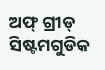ଅଫ୍ ଗ୍ରୀଡ୍ ସିଷ୍ଟମଗୁଡିକ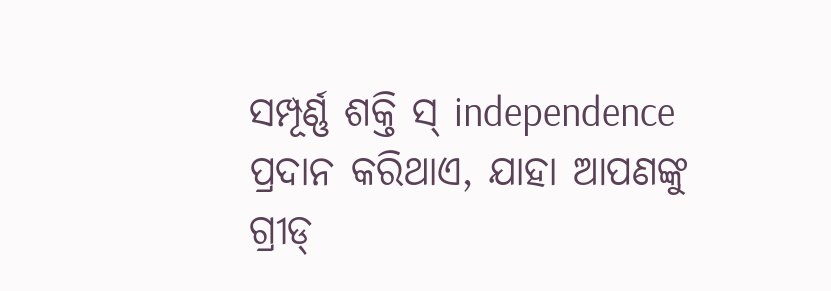ସମ୍ପୂର୍ଣ୍ଣ ଶକ୍ତି ସ୍ independence ପ୍ରଦାନ କରିଥାଏ, ଯାହା ଆପଣଙ୍କୁ ଗ୍ରୀଡ୍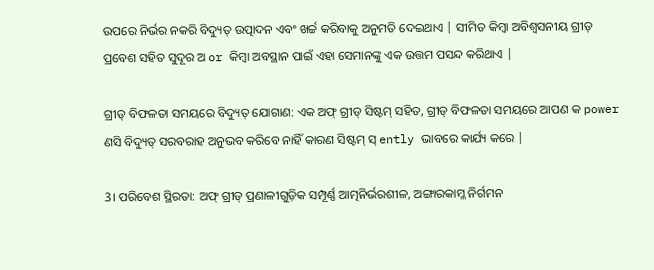ଉପରେ ନିର୍ଭର ନକରି ବିଦ୍ୟୁତ୍ ଉତ୍ପାଦନ ଏବଂ ଖର୍ଚ୍ଚ କରିବାକୁ ଅନୁମତି ଦେଇଥାଏ | ସୀମିତ କିମ୍ବା ଅବିଶ୍ୱସନୀୟ ଗ୍ରୀଡ୍ ପ୍ରବେଶ ସହିତ ସୁଦୂର ଅ or କିମ୍ବା ଅବସ୍ଥାନ ପାଇଁ ଏହା ସେମାନଙ୍କୁ ଏକ ଉତ୍ତମ ପସନ୍ଦ କରିଥାଏ |

ଗ୍ରୀଡ୍ ବିଫଳତା ସମୟରେ ବିଦ୍ୟୁତ୍ ଯୋଗାଣ: ଏକ ଅଫ୍ ଗ୍ରୀଡ୍ ସିଷ୍ଟମ୍ ସହିତ, ଗ୍ରୀଡ୍ ବିଫଳତା ସମୟରେ ଆପଣ କ power ଣସି ବିଦ୍ୟୁତ୍ ସରବରାହ ଅନୁଭବ କରିବେ ନାହିଁ କାରଣ ସିଷ୍ଟମ୍ ସ୍ ently ଭାବରେ କାର୍ଯ୍ୟ କରେ |

3। ପରିବେଶ ସ୍ଥିରତା: ଅଫ୍ ଗ୍ରୀଡ୍ ପ୍ରଣାଳୀଗୁଡ଼ିକ ସମ୍ପୂର୍ଣ୍ଣ ଆତ୍ମନିର୍ଭରଶୀଳ, ଅଙ୍ଗାରକାମ୍ଳ ନିର୍ଗମନ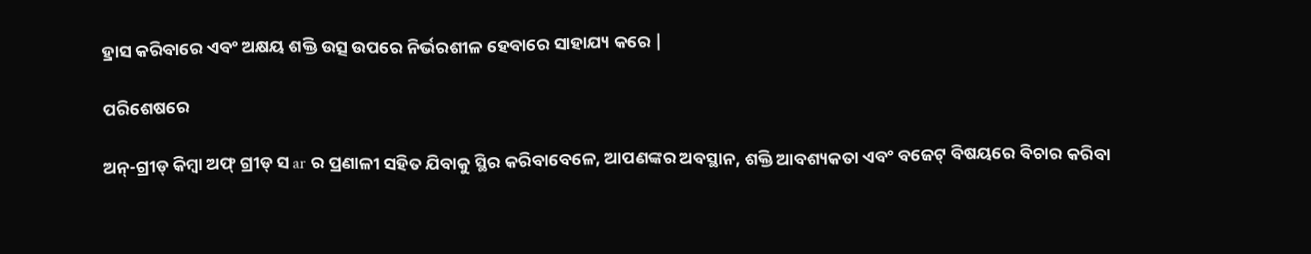ହ୍ରାସ କରିବାରେ ଏବଂ ଅକ୍ଷୟ ଶକ୍ତି ଉତ୍ସ ଉପରେ ନିର୍ଭରଶୀଳ ହେବାରେ ସାହାଯ୍ୟ କରେ |

ପରିଶେଷରେ

ଅନ୍-ଗ୍ରୀଡ୍ କିମ୍ବା ଅଫ୍ ଗ୍ରୀଡ୍ ସ ar ର ପ୍ରଣାଳୀ ସହିତ ଯିବାକୁ ସ୍ଥିର କରିବାବେଳେ, ଆପଣଙ୍କର ଅବସ୍ଥାନ, ଶକ୍ତି ଆବଶ୍ୟକତା ଏବଂ ବଜେଟ୍ ବିଷୟରେ ବିଚାର କରିବା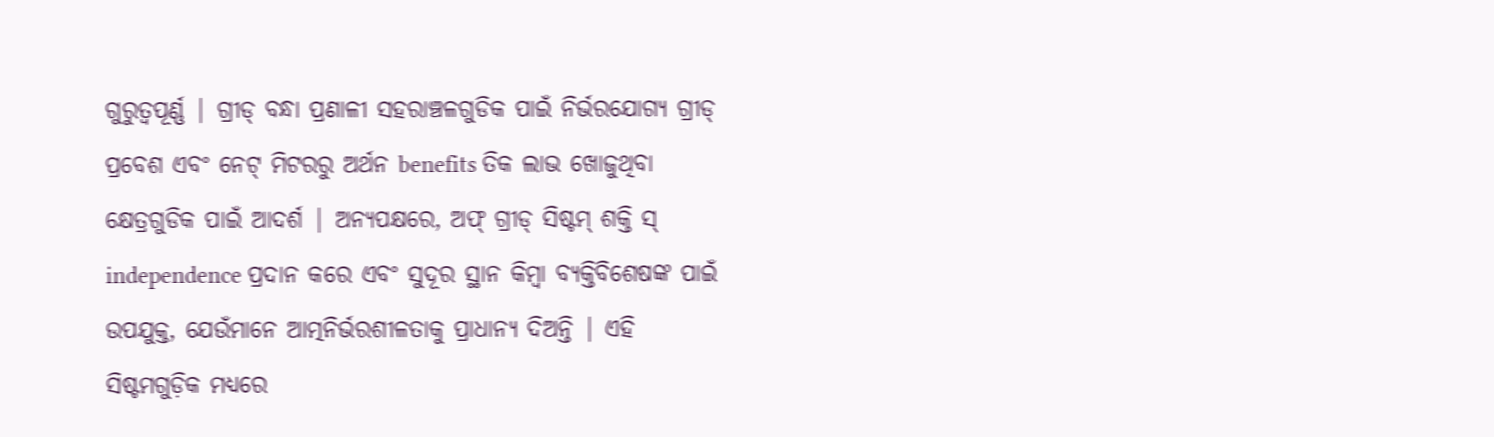ଗୁରୁତ୍ୱପୂର୍ଣ୍ଣ | ଗ୍ରୀଡ୍ ବନ୍ଧା ପ୍ରଣାଳୀ ସହରାଞ୍ଚଳଗୁଡିକ ପାଇଁ ନିର୍ଭରଯୋଗ୍ୟ ଗ୍ରୀଡ୍ ପ୍ରବେଶ ଏବଂ ନେଟ୍ ମିଟରରୁ ଅର୍ଥନ benefits ତିକ ଲାଭ ଖୋଜୁଥିବା କ୍ଷେତ୍ରଗୁଡିକ ପାଇଁ ଆଦର୍ଶ | ଅନ୍ୟପକ୍ଷରେ, ଅଫ୍ ଗ୍ରୀଡ୍ ସିଷ୍ଟମ୍ ଶକ୍ତି ସ୍ independence ପ୍ରଦାନ କରେ ଏବଂ ସୁଦୂର ସ୍ଥାନ କିମ୍ବା ବ୍ୟକ୍ତିବିଶେଷଙ୍କ ପାଇଁ ଉପଯୁକ୍ତ, ଯେଉଁମାନେ ଆତ୍ମନିର୍ଭରଶୀଳତାକୁ ପ୍ରାଧାନ୍ୟ ଦିଅନ୍ତି | ଏହି ସିଷ୍ଟମଗୁଡ଼ିକ ମଧ୍ୟରେ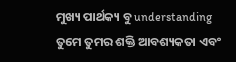ମୁଖ୍ୟ ପାର୍ଥକ୍ୟ ବୁ understanding ତୁମେ ତୁମର ଶକ୍ତି ଆବଶ୍ୟକତା ଏବଂ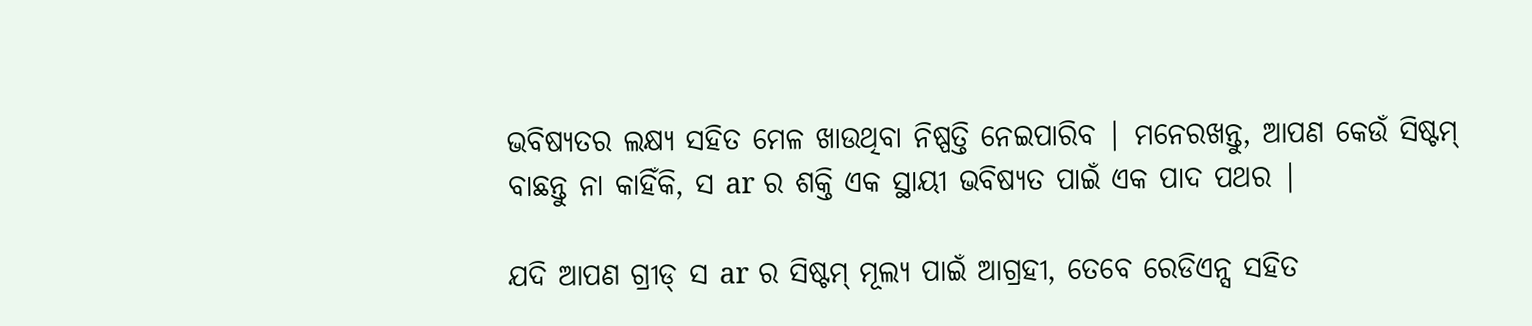ଭବିଷ୍ୟତର ଲକ୍ଷ୍ୟ ସହିତ ମେଳ ଖାଉଥିବା ନିଷ୍ପତ୍ତି ନେଇପାରିବ | ମନେରଖନ୍ତୁ, ଆପଣ କେଉଁ ସିଷ୍ଟମ୍ ବାଛନ୍ତୁ ନା କାହିଁକି, ସ ar ର ଶକ୍ତି ଏକ ସ୍ଥାୟୀ ଭବିଷ୍ୟତ ପାଇଁ ଏକ ପାଦ ପଥର |

ଯଦି ଆପଣ ଗ୍ରୀଡ୍ ସ ar ର ସିଷ୍ଟମ୍ ମୂଲ୍ୟ ପାଇଁ ଆଗ୍ରହୀ, ତେବେ ରେଡିଏନ୍ସ ସହିତ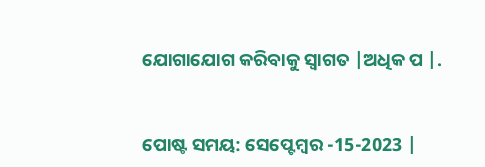ଯୋଗାଯୋଗ କରିବାକୁ ସ୍ୱାଗତ |ଅଧିକ ପ |.


ପୋଷ୍ଟ ସମୟ: ସେପ୍ଟେମ୍ବର -15-2023 |